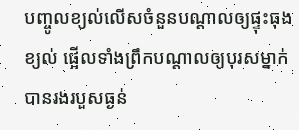បញ្ចូលខ្យល់លើសចំនួនបណ្តាលឲ្យផ្ទុះធុងខ្យល់ ផ្អើលទាំងព្រឹកបណ្តាលឲ្យបុរសម្នាក់បានរងរបួសធ្ងន់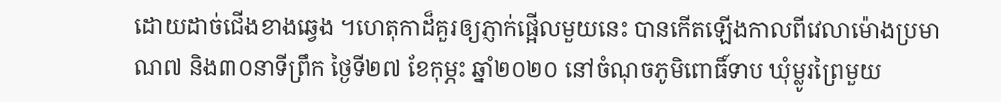ដោយដាច់ជើងខាងឆ្វេង ។ហេតុកាដ៏គួរឲ្យភ្ញាក់ផ្អើលមួយនេះ បានកើតឡើងកាលពីវេលាម៉ោងប្រមាណ៧ និង៣០នាទីព្រឹក ថ្ងៃទី២៧ ខែកុម្ភះ ឆ្នាំ២០២០ នៅចំណុចភូមិពោធិ៍ទាប ឃុំម្លូរព្រៃមួយ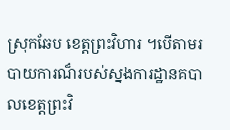ស្រុកឆែប ខេត្តព្រះវិហារ ។បើតាមរបាយការណ៏របស់ស្នងការដ្ឋានគបាលខេត្តព្រះវិ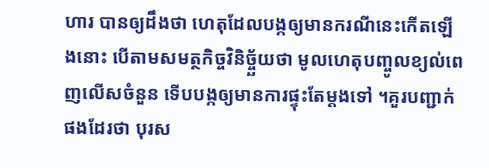ហារ បានឲ្យដឹងថា ហេតុដែលបង្កឲ្យមានករណីនេះកើតឡើងនោះ បើតាមសមត្ថកិច្ចវិនិច្ច្ឆ័យថា មូលហេតុបញ្ចូលខ្យល់ពេញលើសចំនួន ទើបបង្កឲ្យមានការផ្ទុះតែម្តងទៅ ។គួរបញ្ជាក់ផងដែរថា បុរស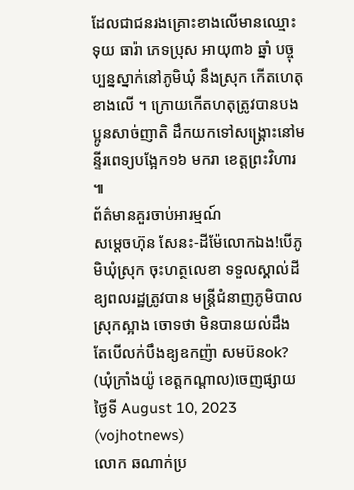ដែលជាជនរងគ្រោះខាងលើមានឈ្មោះ ទុយ ធារ៉ា ភេទប្រុស អាយុ៣៦ ឆ្នាំ បច្ចុប្បន្នស្នាក់នៅភូមិឃុំ នឹងស្រុក កើតហេតុខាងលើ ។ ក្រោយកើតហតុត្រូវបានបងប្អូនសាច់ញាតិ ដឹកយកទៅសង្គ្រោះនៅមន្ទីរពេទ្យបង្អែក១៦ មករា ខេត្តព្រះវិហារ ៕
ព័ត៌មានគួរចាប់អារម្មណ៍
សម្តេចហ៊ុន សែនះ-ដីម៉ែលោកឯង!បើភូមិឃុំស្រុក ចុះហត្ថលេខា ទទួលស្គាល់ដីឧ្យពលរដ្ឋត្រូវបាន មន្រ្តីជំនាញភូមិបាលស្រុកស្អាង ចោទថា មិនបានយល់ដឹង តែបើលក់បឹងឧ្យឧកញ៉ា សមប៊នok? (ឃុំក្រាំងយ៉ូ ខេត្តកណ្តាល)ចេញផ្សាយ ថ្ងៃទី August 10, 2023 (vojhotnews)
លោក ឆណាក់ប្រ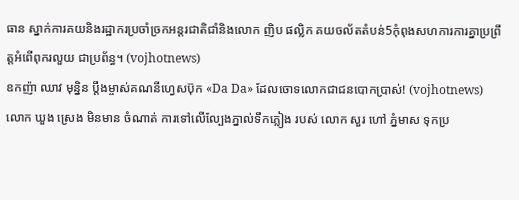ធាន ស្នាក់ការគយនិងរដ្ឋាករប្រចាំច្រកអន្តរជាតិជាំនិងលោក ញិប ផល្លិក គយចល័តតំបន់5កុំពុងសហការការគ្នាប្រព្រឹត្តអំពើពុករលួយ ជាប្រព័ន្ធ។ (vojhotnews)
ឧកញ៉ា ឈាវ មុន្និន ប្តឹងម្ចាស់គណនីហ្វេសប៊ុក «Da Da» ដែលចោទលោកជាជនបោកប្រាស់! (vojhotnews)
លោក ឃួង ស្រេង មិនមាន ចំណាត់ ការទៅលើល្បែងភ្នាល់ទឹកភ្លៀង របស់ លោក សួរ ហៅ ភ្នំមាស ទុកប្រ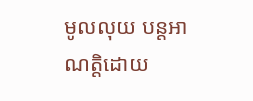មូលលុយ បន្តអាណត្តិដោយ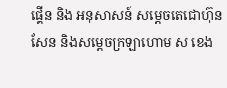ផ្គេីន និង អនុសាសន៍ សម្តេចតេជោហ៊ុនសែន និងសម្តេចក្រឡាហោម ស ខេង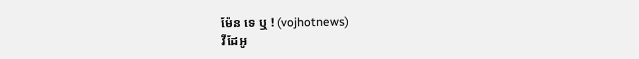ម៉ែន ទេ ឬ ! (vojhotnews)
វីដែអូ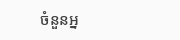ចំនួនអ្ន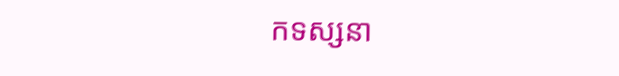កទស្សនា